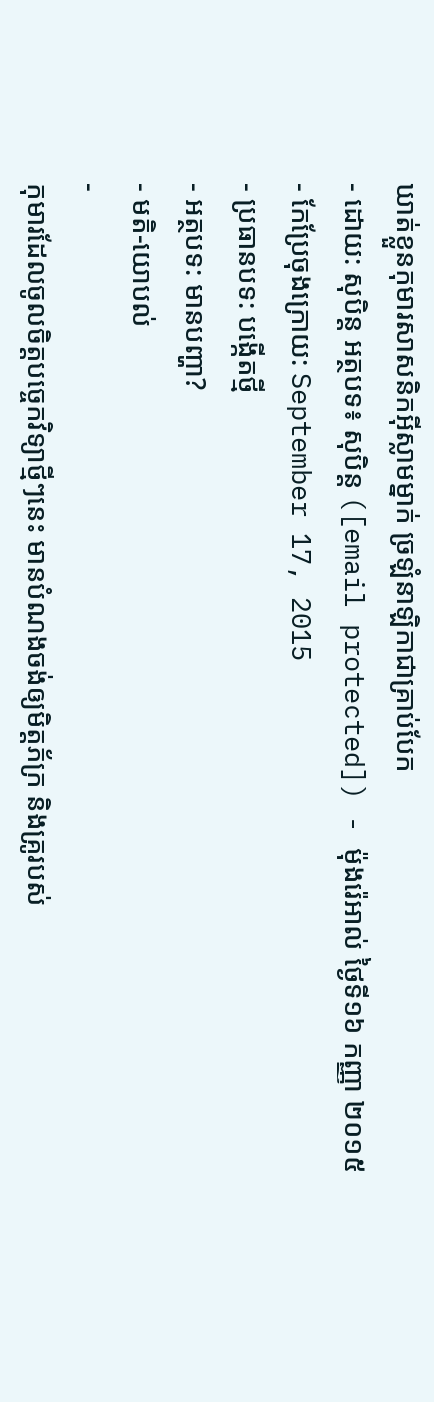ឃាត់ខ្លួនកុមារសាសនិកអ៊ីស្លាមម្នាក់ ច្រឡំនាឡិកាជាគ្រាប់បែក
- ដោយ: សុបិន្ដ អត្ថបទ៖ សុបិន្ត ([email protected]) - ម៉ុងរ៉េអាល់ ថ្ងៃទី១៦ កញ្ញា ២០១៥
- កែប្រែចុងក្រោយ: September 17, 2015
- ប្រធានបទ: បង្កើតថ្មី
- អត្ថបទ: មានបញ្ហា?
- មតិ-យោបល់
-
កុមារដែលចូលចិត្ដបច្ចេកវិទ្យាថ្មីៗនេះ មានបំណងចង់ឲ្យមិត្តភ័ក្រ និងគ្រូរបស់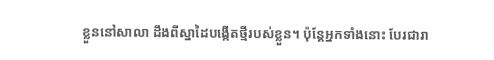ខ្លួននៅសាលា ដឹងពីស្នាដៃបង្កើតថ្មីរបស់ខ្លួន។ ប៉ុន្តែអ្នកទាំងនោះ បែរជារា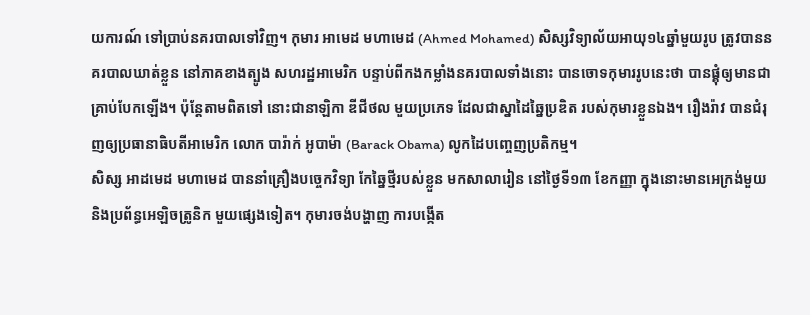យការណ៍ ទៅប្រាប់នគរបាលទៅវិញ។ កុមារ អាមេដ មហាមេដ (Ahmed Mohamed) សិស្សវិទ្យាល័យអាយុ១៤ឆ្នាំមួយរូប ត្រូវបាននគរបាលឃាត់ខ្លួន នៅភាគខាងត្បូង សហរដ្ឋអាមេរិក បន្ទាប់ពីកងកម្លាំងនគរបាលទាំងនោះ បានចោទកុមាររូបនេះថា បានផ្គុំឲ្យមានជាគ្រាប់បែកឡើង។ ប៉ុន្តែតាមពិតទៅ នោះជានាឡិកា ឌីជីថល មួយប្រភេទ ដែលជាស្នាដៃឆ្នៃប្រឌិត របស់កុមារខ្លួនឯង។ រឿងរ៉ាវ បានជំរុញឲ្យប្រធានាធិបតីអាមេរិក លោក បារ៉ាក់ អូបាម៉ា (Barack Obama) លូកដៃបញ្ចេញប្រតិកម្ម។
សិស្ស អាដមេដ មហាមេដ បាននាំគ្រឿងបច្ចេកវិទ្យា កែឆ្នៃថ្មីរបស់ខ្លួន មកសាលារៀន នៅថ្ងៃទី១៣ ខែកញ្ញា ក្នុងនោះមានអេក្រង់មួយ និងប្រព័ន្ធអេឡិចត្រូនិក មួយផ្សេងទៀត។ កុមារចង់បង្ហាញ ការបង្កើត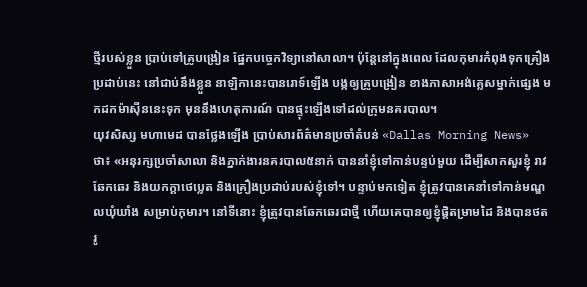ថ្មីរបស់ខ្លួន ប្រាប់ទៅគ្រូបង្រៀន ផ្នែកបច្ចេកវិទ្យានៅសាលា។ ប៉ុន្តែនៅក្នុងពេល ដែលកុមារកំពុងទុកគ្រឿងប្រដាប់នេះ នៅជាប់នឹងខ្លួន នាឡិកានេះបានរោទ៍ឡើង បង្កឲ្យគ្រូបង្រៀន ខាងភាសាអង់គ្លេសម្នាក់ផ្សេង មកដកម៉ាស៊ីននេះទុក មុននឹងហេតុការណ៍ បានផ្ទុះឡើងទៅដល់ក្រុមនគរបាល។
យុវសិស្ស មហាមេដ បានថ្លែងឡើង ប្រាប់សារព័ត៌មានប្រចាំតំបន់ «Dallas Morning News» ថា៖ «អនុរក្សប្រចាំសាលា និងភ្នាក់ងារនគរបាល៥នាក់ បាននាំខ្ញុំទៅកាន់បន្ទប់មួយ ដើម្បីសាកសួរខ្ញុំ រាវឆែកឆេរ និងយកក្ដាថេប្លេត និងគ្រឿងប្រដាប់របស់ខ្ញុំទៅ។ បន្ទាប់មកទៀត ខ្ញុំត្រូវបានគេនាំទៅកាន់មណ្ឌលឃុំឃាំង សម្រាប់កុមារ។ នៅទីនោះ ខ្ញុំត្រូវបានឆែកឆេរជាថ្មី ហើយគេបានឲ្យខ្ញុំផ្តិតម្រាមដៃ និងបានថតរូ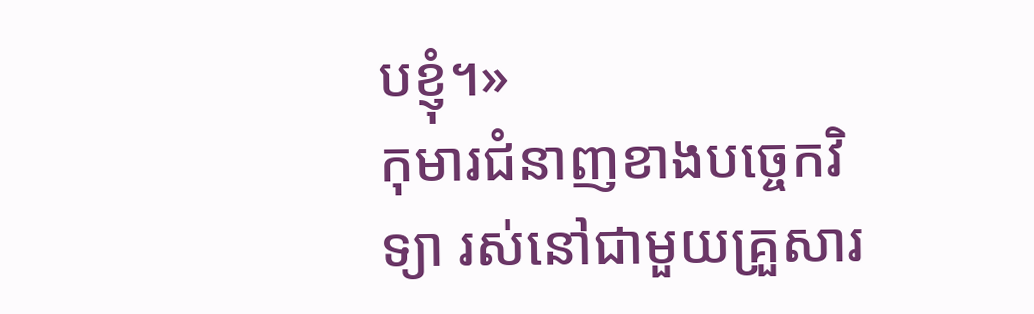បខ្ញុំ។»
កុមារជំនាញខាងបច្ចេកវិទ្យា រស់នៅជាមួយគ្រួសារ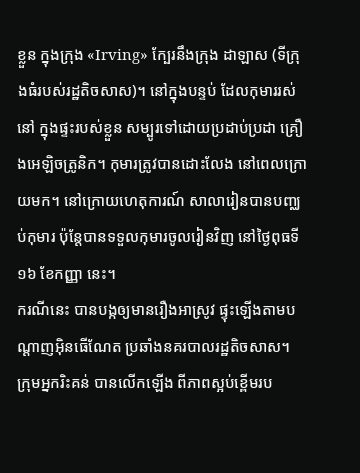ខ្លួន ក្នុងក្រុង «Irving» ក្បែរនឹងក្រុង ដាឡាស (ទីក្រុងធំរបស់រដ្ឋតិចសាស)។ នៅក្នុងបន្ទប់ ដែលកុមាររស់នៅ ក្នុងផ្ទះរបស់ខ្លួន សម្បូរទៅដោយប្រដាប់ប្រដា គ្រឿងអេឡិចត្រូនិក។ កុមារត្រូវបានដោះលែង នៅពេលក្រោយមក។ នៅក្រោយហេតុការណ៍ សាលារៀនបានបញ្ឈប់កុមារ ប៉ុន្តែបានទទួលកុមារចូលរៀនវិញ នៅថ្ងៃពុធទី ១៦ ខែកញ្ញា នេះ។
ករណីនេះ បានបង្កឲ្យមានរឿងអាស្រូវ ផ្ទុះឡើងតាមបណ្ដាញអ៊ិនធើណែត ប្រឆាំងនគរបាលរដ្ឋតិចសាស។ ក្រុមអ្នករិះគន់ បានលើកឡើង ពីភាពស្អប់ខ្ពើមរប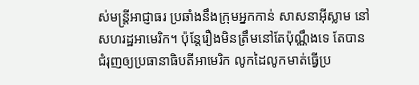ស់មន្ត្រីអាជ្ញាធរ ប្រឆាំងនឹងក្រុមអ្នកកាន់ សាសនាអ៊ីស្លាម នៅសហរដ្ឋអាមេរិក។ ប៉ុន្តែរឿងមិនត្រឹមនៅតែប៉ុណ្ណឹងទេ តែបានជំរុញឲ្យប្រធានាធិបតីអាមេរិក លូកដៃលូកមាត់ធ្វើប្រ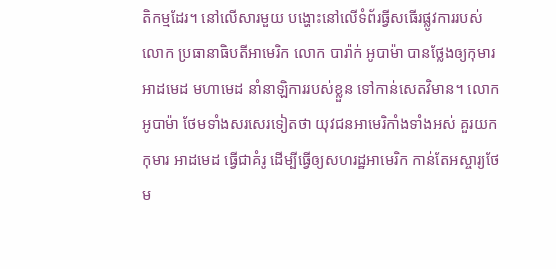តិកម្មដែរ។ នៅលើសារមួយ បង្ហោះនៅលើទំព័រធ្វីសធើរផ្លូវការរបស់លោក ប្រធានាធិបតីអាមេរិក លោក បារ៉ាក់ អូបាម៉ា បានថ្លែងឲ្យកុមារ អាដមេដ មហាមេដ នាំនាឡិការរបស់ខ្លួន ទៅកាន់សេតវិមាន។ លោក អូបាម៉ា ថែមទាំងសរសេរទៀតថា យុវជនអាមេរិកាំងទាំងអស់ គួរយកកុមារ អាដមេដ ធ្វើជាគំរូ ដើម្បីធ្វើឲ្យសហរដ្ឋអាមេរិក កាន់តែអស្ចារ្យថែម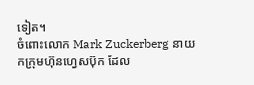ទៀត។
ចំពោះលោក Mark Zuckerberg នាយកក្រុមហ៊ុនហ្វេសប៊ុក ដែល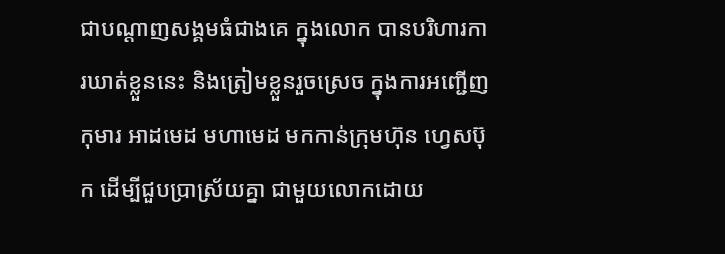ជាបណ្ដាញសង្គមធំជាងគេ ក្នុងលោក បានបរិហារការឃាត់ខ្លួននេះ និងត្រៀមខ្លួនរួចស្រេច ក្នុងការអញ្ជើញកុមារ អាដមេដ មហាមេដ មកកាន់ក្រុមហ៊ុន ហ្វេសប៊ុក ដើម្បីជួបប្រាស្រ័យគ្នា ជាមួយលោកដោយ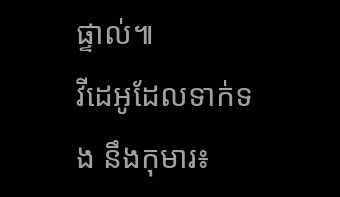ផ្ទាល់៕
វីដេអូដែលទាក់ទង នឹងកុមារ៖